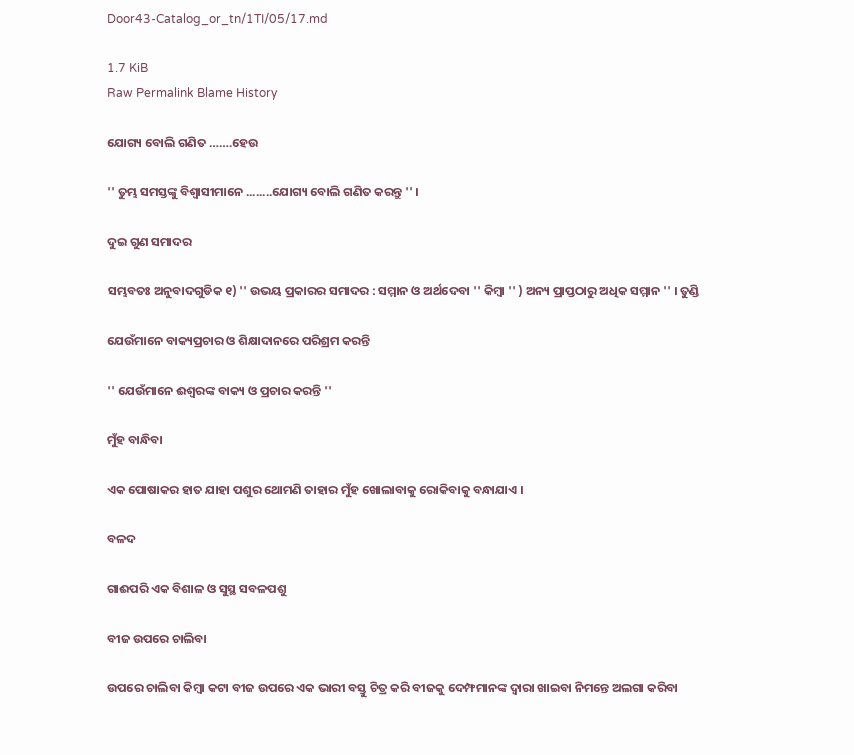Door43-Catalog_or_tn/1TI/05/17.md

1.7 KiB
Raw Permalink Blame History

ଯୋଗ୍ୟ ବୋଲି ଗଣିତ …….ହେଉ

'' ତୁମ୍ଭ ସମସ୍ତଙ୍କୁ ବିଶ୍ଵାସୀମାନେ ........ଯୋଗ୍ୟ ବୋଲି ଗଣିତ କରନ୍ତୁ '' ।

ଦୁଇ ଗୁଣ ସମାଦର

ସମ୍ଭବତଃ ଅନୁବାଦଗୁଡିକ ୧) '' ଉଭୟ ପ୍ରକାରର ସମାଦର : ସମ୍ମାନ ଓ ଅର୍ଥଦେବା '' କିମ୍ବା '' ) ଅନ୍ୟ ପ୍ରାପ୍ତଠାରୁ ଅଧିକ ସମ୍ମାନ '' । ତୁଣ୍ଡି

ଯେଉଁମାନେ ବାକ୍ୟପ୍ରଚାର ଓ ଶିକ୍ଷାଦାନରେ ପରିଶ୍ରମ କରନ୍ତି

'' ଯେଉଁମାନେ ଈଶ୍ଵରଙ୍କ ବାକ୍ୟ ଓ ପ୍ରଚାର କରନ୍ତି ''

ମୁଁହ ବାନ୍ଧିବା

ଏକ ପୋଷାକର ହାତ ଯାହା ପଶୁର ଥୋମଣି ତାହାର ମୁଁହ ଖୋଲାବାକୁ ରୋକିବାକୁ ବନ୍ଧାଯାଏ ।

ବଳଦ

ଗାଈପରି ଏକ ବିଶାଳ ଓ ସୁସ୍ଥ ସବଳପଶୁ

ବୀଜ ଉପରେ ଚାଲିବା

ଉପରେ ଚାଲିବା କିମ୍ବା କଟା ବୀଜ ଉପରେ ଏକ ଭାରୀ ବସ୍ତୁ ଚିତ୍ର କରି ବୀଜକୁ ଦେମ୍ଫମାନଙ୍କ ଦ୍ଵାରା ଖାଇବା ନିମନ୍ତେ ଅଲଗା କରିବା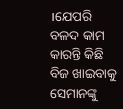।ଯେପରି ବଳଦ କାମ କାରନ୍ତି କିଛି ବିଜ ଖାଇବାକୁ ସେମାନଙ୍କୁ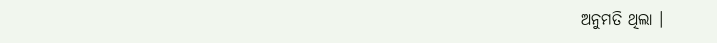ଅନୁମତି ଥିଲା ।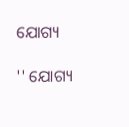ଯୋଗ୍ୟ

'' ଯୋଗ୍ୟ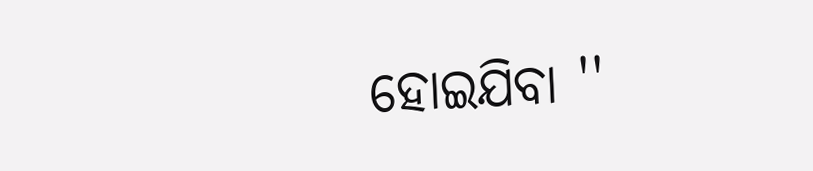ହୋଇଯିବା ''